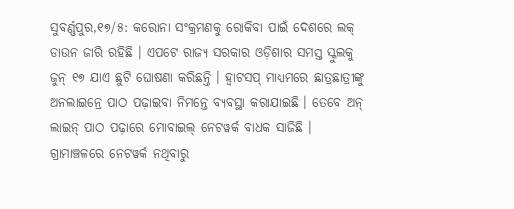ସୁବର୍ଣ୍ଣପୁର,୧୭/୫: କରୋନା ସଂକ୍ରମଣକୁ ରୋକିବା ପାଇଁ ଦେଶରେ ଲକ୍ ଡାଉନ ଜାରି ରହିଛି । ଏପଟେ ରାଜ୍ୟ ସରକାର ଓଡ଼ିଶାର ସମସ୍ତ ସ୍କୁଲକୁ ଜୁନ୍ ୧୭ ଯାଏ ଛୁଟି ଘୋଷଣା କରିଛନ୍ତି । ହ୍ୱାଟସପ୍ ମାଧ୍ୟମରେ ଛାତ୍ରଛାତ୍ରୀଙ୍କୁ ଅନଲାଇନ୍ରେ ପାଠ ପଢ଼ାଇବା ନିମନ୍ତେ ବ୍ୟବସ୍ଥା କରାଯାଇଛି । ତେବେ ଅନ୍ ଲାଇନ୍ ପାଠ ପଢ଼ାରେ ମୋବାଇଲ୍ ନେଟୱର୍କ ବାଧକ ସାଜିଛି । ଗ୍ରାମାଞ୍ଚଳରେ ନେଟୱର୍କ ନଥିବାରୁ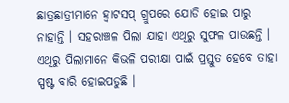ଛାତ୍ରଛାତ୍ରୀମାନେ ହ୍ୱାଟସପ୍ ଗ୍ରୁପରେ ଯୋଡି ହୋଇ ପାରୁ ନାହାନ୍ତି । ସହରାଞ୍ଚଳ ପିଲା ଯାହା ଏଥିରୁ ସୁଫଳ ପାଉଛନ୍ତି । ଏଥିରୁ ପିଲାମାନେ କିଭଳି ପରୀକ୍ଷା ପାଇଁ ପ୍ରସ୍ତୁତ ହେବେ ତାହା ସ୍ପଷ୍ଟ ବାରି ହୋଇପଡୁଛି ।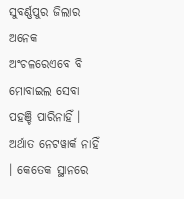ସୁବର୍ଣ୍ଣପୁର ଜିଲାର ଅନେକ ଅଂଚଳରେଏବେ ବି ମୋବାଇଲ ସେବା ପହଞ୍ଚି ପାରିନାହିଁ । ଅର୍ଥାତ ନେଟୱାର୍କ ନାହିଁ । କେତେକ ସ୍ଥାନରେ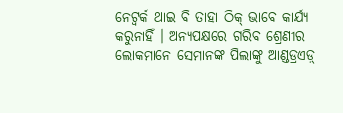ନେଟ୍ୱର୍କ ଥାଇ ବି ତାହା ଠିକ୍ ଭାବେ କାର୍ଯ୍ୟ କରୁନାହିଁ । ଅନ୍ୟପକ୍ଷରେ ଗରିବ ଶ୍ରେଣୀର ଲୋକମାନେ ସେମାନଙ୍କ ପିଲାଙ୍କୁ ଆଣ୍ଡଡ୍ରଏଡ଼୍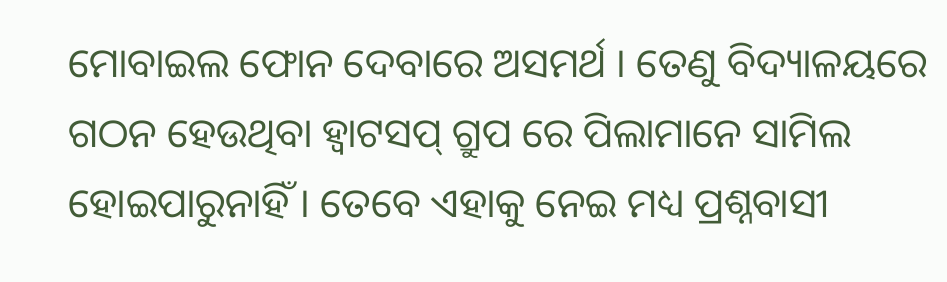ମୋବାଇଲ ଫୋନ ଦେବାରେ ଅସମର୍ଥ । ତେଣୁ ବିଦ୍ୟାଳୟରେ ଗଠନ ହେଉଥିବା ହ୍ୱାଟସପ୍ ଗ୍ରୁପ ରେ ପିଲାମାନେ ସାମିଲ ହୋଇପାରୁନାହିଁ । ତେବେ ଏହାକୁ ନେଇ ମଧ୍ୟ ପ୍ରଶ୍ନବାସୀ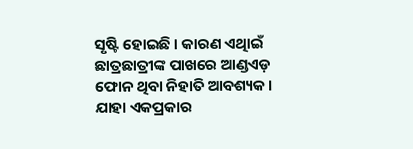ସୃଷ୍ଟି ହୋଇଛି । କାରଣ ଏଥିାଇଁ ଛାତ୍ରଛାତ୍ରୀଙ୍କ ପାଖରେ ଆଣ୍ଡଏଡ଼ ଫୋନ ଥିବା ନିହାତି ଆବଶ୍ୟକ । ଯାହା ଏକପ୍ରକାର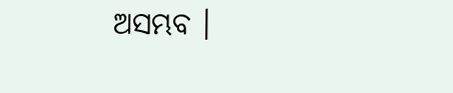ଅସମ୍ଭବ ।